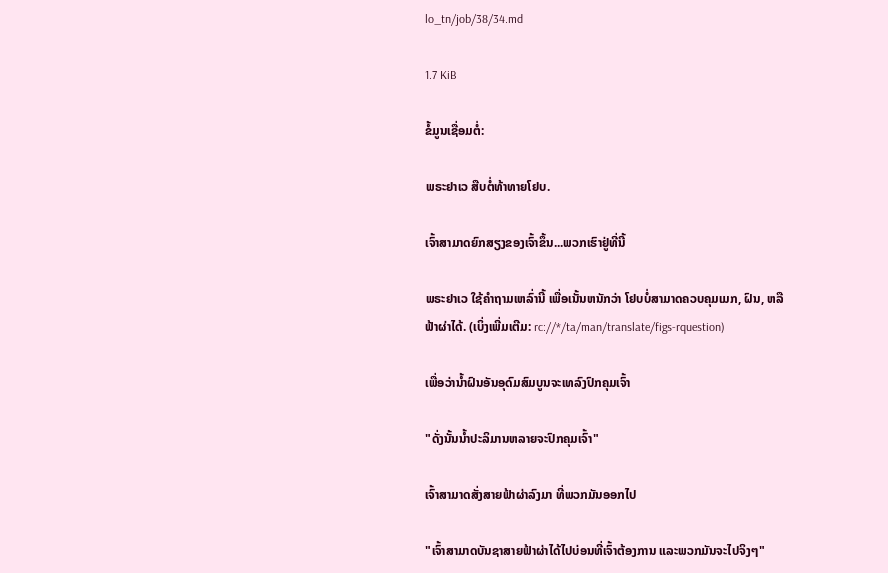lo_tn/job/38/34.md

1.7 KiB

ຂໍ້ມູນເຊື່ອມຕໍ່:

ພຣະຢາເວ ສືບຕໍ່ທ້າທາຍໂຢບ.

ເຈົ້າສາມາດຍົກສຽງຂອງເຈົ້າຂຶ້ນ...ພວກເຮົາຢູ່ທີ່ນີ້

ພຣະຢາເວ ໃຊ້ຄຳຖາມເຫລົ່ານີ້ ເພື່ອເນັ້ນຫນັກວ່າ ໂຢບບໍ່ສາມາດຄວບຄຸມເມກ, ຝົນ, ຫລືຟ້າຜ່າໄດ້. (ເບິ່ງເພີ່ມເຕີມ: rc://*/ta/man/translate/figs-rquestion)

ເພື່ອວ່ານໍ້າຝົນອັນອຸດົມສົມບູນຈະເທລົງປົກຄຸມເຈົ້າ

"ດັ່ງນັ້ນນ້ຳປະລິມານຫລາຍຈະປົກຄຸມເຈົ້າ"

ເຈົ້າສາມາດສັ່ງສາຍຟ້າຜ່າລົງມາ ທີ່ພວກມັນອອກໄປ

"ເຈົ້າສາມາດບັນຊາສາຍຟ້າຜ່າໄດ້ໄປບ່ອນທີ່ເຈົ້າຕ້ອງການ ແລະພວກມັນຈະໄປຈິງໆ"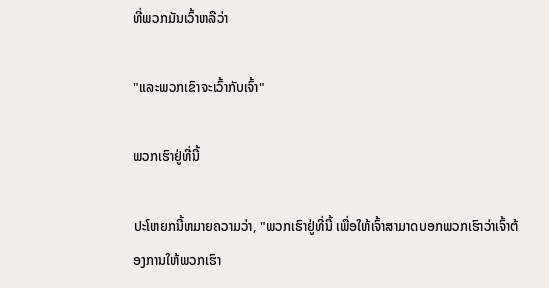ທີ່ພວກມັນເວົ້າຫລືວ່າ

"ແລະພວກເຂົາຈະເວົ້າກັບເຈົ້າ"

ພວກເຮົາຢູ່ທີ່ນີ້

ປະໂຫຍກນີ້ຫມາຍຄວາມວ່າ, "ພວກເຮົາຢູ່ທີ່ນີ້ ເພື່ອໃຫ້ເຈົ້າສາມາດບອກພວກເຮົາວ່າເຈົ້າຕ້ອງການໃຫ້ພວກເຮົາ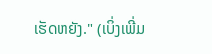ເຮັດຫຍັງ." (ເບິ່ງເພີ່ມ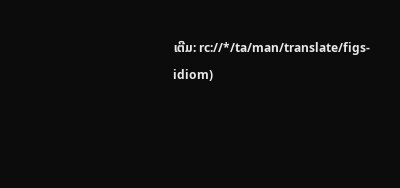ເຕີມ: rc://*/ta/man/translate/figs-idiom)